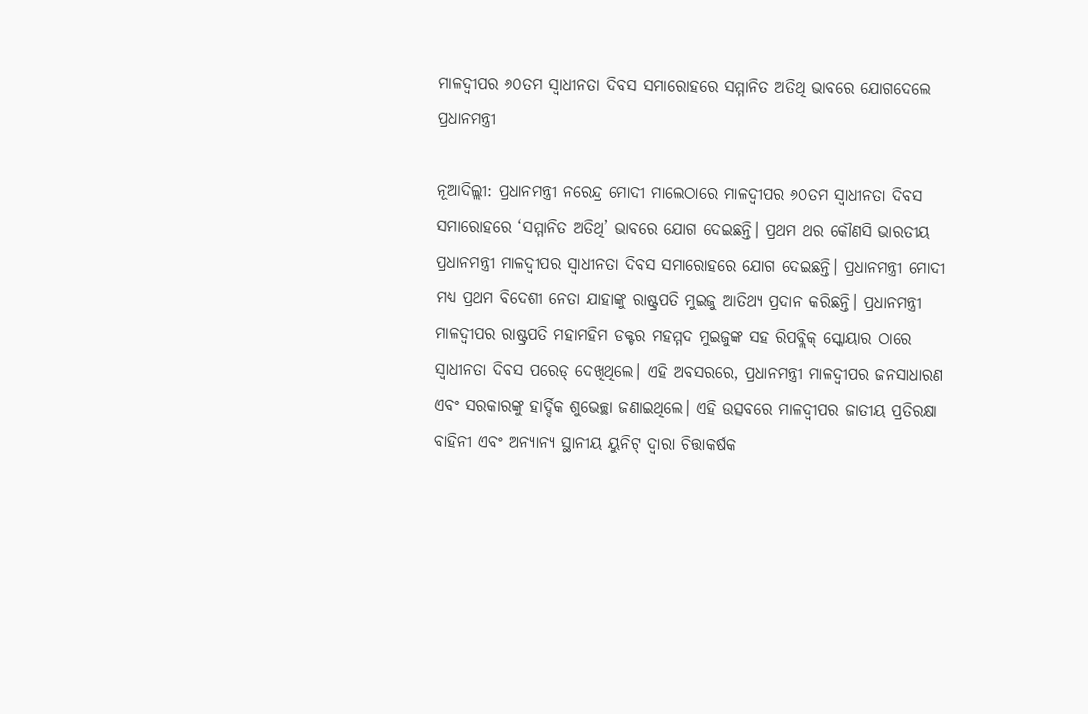ମାଳଦ୍ୱୀପର ୬୦ତମ ସ୍ୱାଧୀନତା ଦିବସ ସମାରୋହରେ ସମ୍ମାନିତ ଅତିଥି ଭାବରେ ଯୋଗଦେଲେ ପ୍ରଧାନମନ୍ତ୍ରୀ

ନୂଆଦିଲ୍ଲୀ: ପ୍ରଧାନମନ୍ତ୍ରୀ ନରେନ୍ଦ୍ର ମୋଦୀ ମାଲେଠାରେ ମାଳଦ୍ୱୀପର ୬୦ତମ ସ୍ୱାଧୀନତା ଦିବସ ସମାରୋହରେ ‘ସମ୍ମାନିତ ଅତିଥି’ ଭାବରେ ଯୋଗ ଦେଇଛନ୍ତି। ପ୍ରଥମ ଥର କୌଣସି ଭାରତୀୟ ପ୍ରଧାନମନ୍ତ୍ରୀ ମାଳଦ୍ୱୀପର ସ୍ୱାଧୀନତା ଦିବସ ସମାରୋହରେ ଯୋଗ ଦେଇଛନ୍ତି। ପ୍ରଧାନମନ୍ତ୍ରୀ ମୋଦୀ ମଧ୍ୟ ପ୍ରଥମ ବିଦେଶୀ ନେତା ଯାହାଙ୍କୁ ରାଷ୍ଟ୍ରପତି ମୁଇଜୁ ଆତିଥ୍ୟ ପ୍ରଦାନ କରିଛନ୍ତି। ପ୍ରଧାନମନ୍ତ୍ରୀ ମାଳଦ୍ୱୀପର ରାଷ୍ଟ୍ରପତି ମହାମହିମ ଡକ୍ଟର ମହମ୍ମଦ ମୁଇଜୁଙ୍କ ସହ ରିପବ୍ଲିକ୍ ସ୍କୋୟାର ଠାରେ ସ୍ୱାଧୀନତା ଦିବସ ପରେଡ୍ ଦେଖିଥିଲେ। ଏହି ଅବସରରେ, ପ୍ରଧାନମନ୍ତ୍ରୀ ମାଳଦ୍ୱୀପର ଜନସାଧାରଣ ଏବଂ ସରକାରଙ୍କୁ ହାର୍ଦ୍ଦିକ ଶୁଭେଚ୍ଛା ଜଣାଇଥିଲେ। ଏହି ଉତ୍ସବରେ ମାଳଦ୍ୱୀପର ଜାତୀୟ ପ୍ରତିରକ୍ଷା ବାହିନୀ ଏବଂ ଅନ୍ୟାନ୍ୟ ସ୍ଥାନୀୟ ୟୁନିଟ୍ ଦ୍ୱାରା ଚିତ୍ତାକର୍ଷକ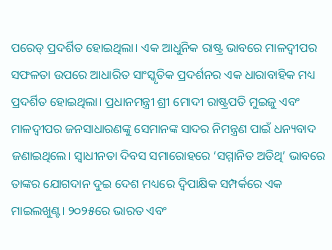ପରେଡ୍ ପ୍ରଦର୍ଶିତ ହୋଇଥିଲା। ଏକ ଆଧୁନିକ ରାଷ୍ଟ୍ର ଭାବରେ ମାଳଦ୍ୱୀପର ସଫଳତା ଉପରେ ଆଧାରିତ ସାଂସ୍କୃତିକ ପ୍ରଦର୍ଶନର ଏକ ଧାରାବାହିକ ମଧ୍ୟ ପ୍ରଦର୍ଶିତ ହୋଇଥିଲା। ପ୍ରଧାନମନ୍ତ୍ରୀ ଶ୍ରୀ ମୋଦୀ ରାଷ୍ଟ୍ରପତି ମୁଇଜୁ ଏବଂ ମାଳଦ୍ୱୀପର ଜନସାଧାରଣଙ୍କୁ ସେମାନଙ୍କ ସାଦର ନିମନ୍ତ୍ରଣ ପାଇଁ ଧନ୍ୟବାଦ ଜଣାଇଥିଲେ। ସ୍ୱାଧୀନତା ଦିବସ ସମାରୋହରେ ‘ସମ୍ମାନିତ ଅତିଥି’ ଭାବରେ ତାଙ୍କର ଯୋଗଦାନ ଦୁଇ ଦେଶ ମଧ୍ୟରେ ଦ୍ୱିପାକ୍ଷିକ ସମ୍ପର୍କରେ ଏକ ମାଇଲଖୁଣ୍ଟ। ୨୦୨୫ରେ ଭାରତ ଏବଂ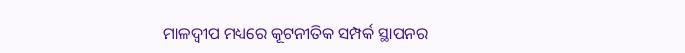ମାଳଦ୍ୱୀପ ମଧ୍ୟରେ କୂଟନୀତିକ ସମ୍ପର୍କ ସ୍ଥାପନର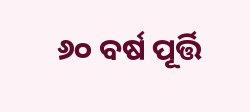୬୦ ବର୍ଷ ପୂର୍ତ୍ତି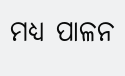ମଧ୍ୟ ପାଳନ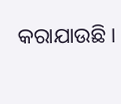କରାଯାଉଛି ।